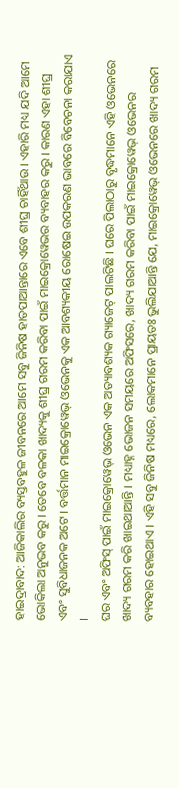ହାଇଦ୍ରାବାଦ: ଆଜିକାଲିର ବ୍ୟସ୍ତବହୁଳ ଜୀବନରେ ଆମେ ସବୁ ଜିନିଷ ହାତପାଆନ୍ତାରେ ଏବେ ଶୀଘ୍ର ଚାହିଁଥାଉ । ଏହାରି ମଧ୍ୟ ଯଦି ଆମେ ଭୋକିଲା ଅନୁଭବ କରୁ । ତେବେ ବଳକା ଖାଦ୍ୟକୁ ଶୀଘ୍ର ଗରମ କରିବା ପାଇଁ ମାଇକ୍ରୋୱେଭର ବ୍ୟବାହର କରୁ । କାରଣ ଏହା ଶୀଘ୍ର ଏବଂ ସୁବିଧାଜନକ ଅଟେ । ବର୍ତ୍ତମାନ ମାଇକ୍ରୋୱେଭ୍ ଓଭେନକୁ ଏକ ଆବଶ୍ୟକୀୟ ରୋଷେଇ ଉପକରଣ ଭାବରେ ବିବେଚନା କରାଯାଏ ।
ଘର ଏବଂ ଅଫିସ୍ ପାଇଁ ମାଇକ୍ରୋୱେଭ୍ ଓଭେନ ଏକ ଅତ୍ୟାବଶ୍ୟକ ଗ୍ୟାଜେଟ୍ ପାଲଟିଛି । ଘରେ ପିଲାଠାରୁ ବୃଦ୍ଧମାନେ ଏହି ଓଭେନରେ ଖାଦ୍ୟ ଗରମ କରି ଖାଇଥାଆନ୍ତି । ମଧ୍ୟାହ୍ନ ଭୋଜନ ସମୟରେ ଅଫିସରେ, ଖାଦ୍ୟ ଗରମ କରିବା ପାଇଁ ମାଇକ୍ରୋୱେଭ୍ ଓଭେନର ବ୍ୟବହାର ହୋଇଥାଏ । ଏହି ସବୁ ଜିନିଷ ମଧ୍ୟରେ, ଲୋକମାନେ ପ୍ରାୟତଃ ଭୁଲିଯାଆନ୍ତି ଯେ, ମାଇକ୍ରୋୱେଭ୍ ଓଭେନରେ ଖାଦ୍ୟ ଗରମ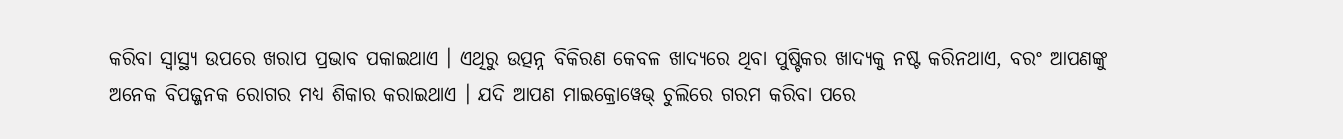କରିବା ସ୍ୱାସ୍ଥ୍ୟ ଉପରେ ଖରାପ ପ୍ରଭାବ ପକାଇଥାଏ । ଏଥିରୁ ଉତ୍ପନ୍ନ ବିକିରଣ କେବଳ ଖାଦ୍ୟରେ ଥିବା ପୁଷ୍ଟିକର ଖାଦ୍ୟକୁ ନଷ୍ଟ କରିନଥାଏ, ବରଂ ଆପଣଙ୍କୁ ଅନେକ ବିପଜ୍ଜନକ ରୋଗର ମଧ୍ୟ ଶିକାର କରାଇଥାଏ । ଯଦି ଆପଣ ମାଇକ୍ରୋୱେଭ୍ ଚୁଲିରେ ଗରମ କରିବା ପରେ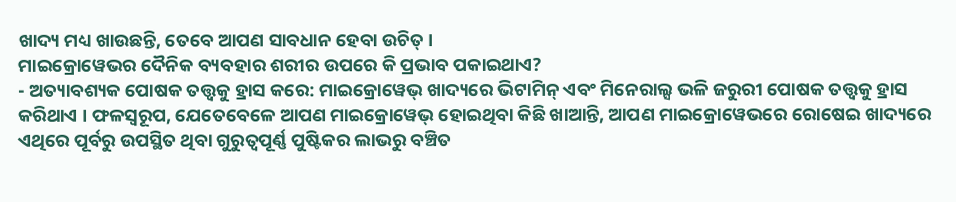ଖାଦ୍ୟ ମଧ୍ୟ ଖାଉଛନ୍ତି, ତେବେ ଆପଣ ସାବଧାନ ହେବା ଉଚିତ୍ ।
ମାଇକ୍ରୋୱେଭର ଦୈନିକ ବ୍ୟବହାର ଶରୀର ଉପରେ କି ପ୍ରଭାବ ପକାଇଥାଏ?
- ଅତ୍ୟାବଶ୍ୟକ ପୋଷକ ତତ୍ତ୍ୱକୁ ହ୍ରାସ କରେ: ମାଇକ୍ରୋୱେଭ୍ ଖାଦ୍ୟରେ ଭିଟାମିନ୍ ଏବଂ ମିନେରାଲ୍ସ ଭଳି ଜରୁରୀ ପୋଷକ ତତ୍ତ୍ୱକୁ ହ୍ରାସ କରିଥାଏ । ଫଳସ୍ୱରୂପ, ଯେତେବେଳେ ଆପଣ ମାଇକ୍ରୋୱେଭ୍ ହୋଇଥିବା କିଛି ଖାଆନ୍ତି, ଆପଣ ମାଇକ୍ରୋୱେଭରେ ରୋଷେଇ ଖାଦ୍ୟରେ ଏଥିରେ ପୂର୍ବରୁ ଉପସ୍ଥିତ ଥିବା ଗୁରୁତ୍ୱପୂର୍ଣ୍ଣ ପୁଷ୍ଟିକର ଲାଭରୁ ବଞ୍ଚିତ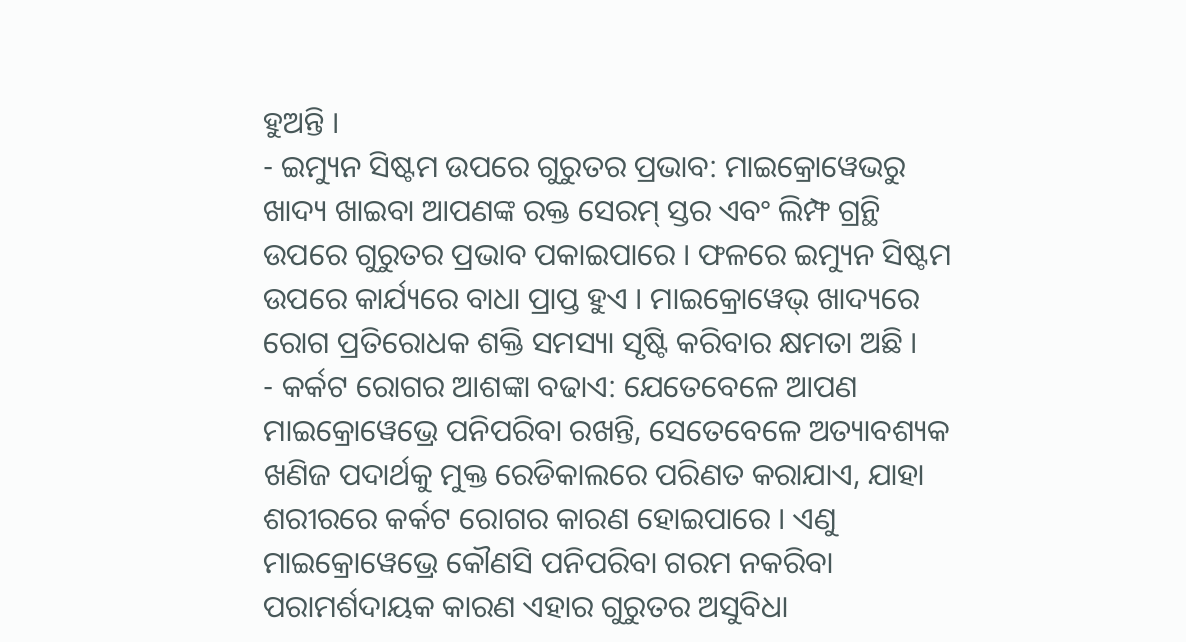ହୁଅନ୍ତି ।
- ଇମ୍ୟୁନ ସିଷ୍ଟମ ଉପରେ ଗୁରୁତର ପ୍ରଭାବ: ମାଇକ୍ରୋୱେଭରୁ ଖାଦ୍ୟ ଖାଇବା ଆପଣଙ୍କ ରକ୍ତ ସେରମ୍ ସ୍ତର ଏବଂ ଲିମ୍ଫ ଗ୍ରନ୍ଥି ଉପରେ ଗୁରୁତର ପ୍ରଭାବ ପକାଇପାରେ । ଫଳରେ ଇମ୍ୟୁନ ସିଷ୍ଟମ ଉପରେ କାର୍ଯ୍ୟରେ ବାଧା ପ୍ରାପ୍ତ ହୁଏ । ମାଇକ୍ରୋୱେଭ୍ ଖାଦ୍ୟରେ ରୋଗ ପ୍ରତିରୋଧକ ଶକ୍ତି ସମସ୍ୟା ସୃଷ୍ଟି କରିବାର କ୍ଷମତା ଅଛି ।
- କର୍କଟ ରୋଗର ଆଶଙ୍କା ବଢାଏ: ଯେତେବେଳେ ଆପଣ ମାଇକ୍ରୋୱେଭ୍ରେ ପନିପରିବା ରଖନ୍ତି, ସେତେବେଳେ ଅତ୍ୟାବଶ୍ୟକ ଖଣିଜ ପଦାର୍ଥକୁ ମୁକ୍ତ ରେଡିକାଲରେ ପରିଣତ କରାଯାଏ, ଯାହା ଶରୀରରେ କର୍କଟ ରୋଗର କାରଣ ହୋଇପାରେ । ଏଣୁ ମାଇକ୍ରୋୱେଭ୍ରେ କୌଣସି ପନିପରିବା ଗରମ ନକରିବା ପରାମର୍ଶଦାୟକ କାରଣ ଏହାର ଗୁରୁତର ଅସୁବିଧା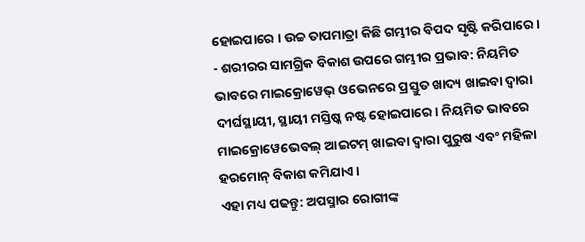ହୋଇପାରେ । ଉଚ୍ଚ ତାପମାତ୍ରା କିଛି ଗମ୍ଭୀର ବିପଦ ସୃଷ୍ଟି କରିପାରେ ।
- ଶରୀରର ସାମଗ୍ରିକ ବିକାଶ ଉପରେ ଗମ୍ଭୀର ପ୍ରଭାବ: ନିୟମିତ ଭାବରେ ମାଇକ୍ରୋୱେଭ୍ ଓଭେନରେ ପ୍ରସ୍ତୁତ ଖାଦ୍ୟ ଖାଇବା ଦ୍ୱାରା ଦୀର୍ଘସ୍ଥାୟୀ, ସ୍ଥାୟୀ ମସ୍ତିଷ୍କ ନଷ୍ଟ ହୋଇପାରେ । ନିୟମିତ ଭାବରେ ମାଇକ୍ରୋୱେଭେବଲ୍ ଆଇଟମ୍ ଖାଇବା ଦ୍ୱାରା ପୁରୁଷ ଏବଂ ମହିଳା ହରମୋନ୍ ବିକାଶ କମିଯାଏ ।
ଏହା ମଧ୍ୟ ପଢନ୍ତୁ: ଅପସ୍ମାର ରୋଗୀଙ୍କ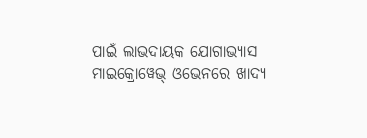ପାଇଁ ଲାଭଦାୟକ ଯୋଗାଭ୍ୟାସ
ମାଇକ୍ରୋୱେଭ୍ ଓଭେନରେ ଖାଦ୍ୟ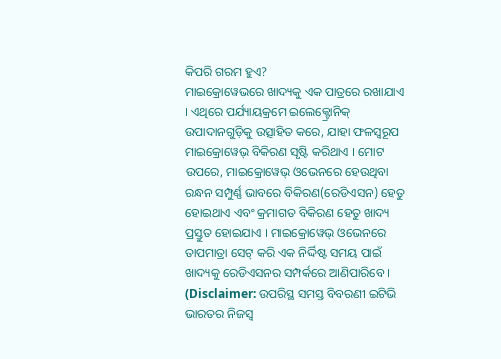କିପରି ଗରମ ହୁଏ?
ମାଇକ୍ରୋୱେଭରେ ଖାଦ୍ୟକୁ ଏକ ପାତ୍ରରେ ରଖାଯାଏ । ଏଥିରେ ପର୍ଯ୍ୟାୟକ୍ରମେ ଇଲେକ୍ଟ୍ରୋନିକ୍ ଉପାଦାନଗୁଡ଼ିକୁ ଉତ୍ସାହିତ କରେ, ଯାହା ଫଳସ୍ୱରୂପ ମାଇକ୍ରୋୱେଭ୍ ବିକିରଣ ସୃଷ୍ଟି କରିଥାଏ । ମୋଟ ଉପରେ, ମାଇକ୍ରୋୱେଭ୍ ଓଭେନରେ ହେଉଥିବା ରନ୍ଧନ ସମ୍ପୁର୍ଣ୍ଣ ଭାବରେ ବିକିରଣ(ରେଡିଏସନ) ହେତୁ ହୋଇଥାଏ ଏବଂ କ୍ରମାଗତ ବିକିରଣ ହେତୁ ଖାଦ୍ୟ ପ୍ରସ୍ତୁତ ହୋଇଯାଏ । ମାଇକ୍ରୋୱେଭ୍ ଓଭେନରେ ତାପମାତ୍ରା ସେଟ୍ କରି ଏକ ନିର୍ଦ୍ଦିଷ୍ଟ ସମୟ ପାଇଁ ଖାଦ୍ୟକୁ ରେଡିଏସନର ସମ୍ପର୍କରେ ଆଣିପାରିବେ ।
(Disclaimer: ଉପରିସ୍ଥ ସମସ୍ତ ବିବରଣୀ ଇଟିଭି ଭାରତର ନିଜସ୍ବ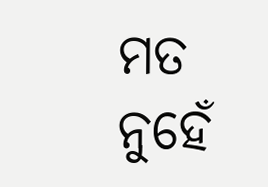ମତ ନୁହେଁ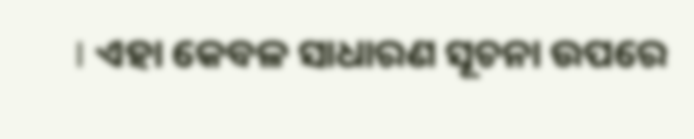। ଏହା କେବଳ ସାଧାରଣ ସୂଚନା ଉପରେ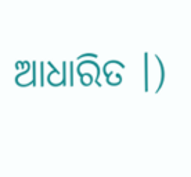ଆଧାରିତ ।)